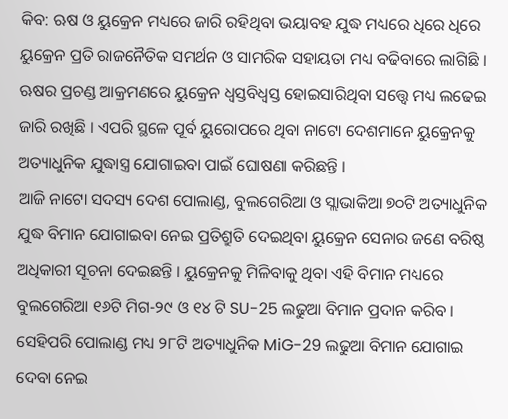କିବ: ଋଷ ଓ ୟୁକ୍ରେନ ମଧ୍ୟରେ ଜାରି ରହିଥିବା ଭୟାବହ ଯୁଦ୍ଧ ମଧ୍ୟରେ ଧିରେ ଧିରେ ୟୁକ୍ରେନ ପ୍ରତି ରାଜନୈତିକ ସମର୍ଥନ ଓ ସାମରିକ ସହାୟତା ମଧ୍ୟ ବଢିବାରେ ଲାଗିଛି । ଋଷର ପ୍ରଚଣ୍ଡ ଆକ୍ରମଣରେ ୟୁକ୍ରେନ ଧ୍ବସ୍ତବିଧ୍ବସ୍ତ ହୋଇସାରିଥିବା ସତ୍ତ୍ବେ ମଧ୍ୟ ଲଢେଇ ଜାରି ରଖିଛି । ଏପରି ସ୍ଥଳେ ପୂର୍ବ ୟୁରୋପରେ ଥିବା ନାଟୋ ଦେଶମାନେ ୟୁକ୍ରେନକୁ ଅତ୍ୟାଧୁନିକ ଯୁଦ୍ଧାସ୍ତ୍ର ଯୋଗାଇବା ପାଇଁ ଘୋଷଣା କରିଛନ୍ତି ।
ଆଜି ନାଟୋ ସଦସ୍ୟ ଦେଶ ପୋଲାଣ୍ଡ, ବୁଲଗେରିଆ ଓ ସ୍ଲାଭାକିଆ ୭୦ଟି ଅତ୍ୟାଧୁନିକ ଯୁଦ୍ଧ ବିମାନ ଯୋଗାଇବା ନେଇ ପ୍ରତିଶ୍ରୁତି ଦେଇଥିବା ୟୁକ୍ରେନ ସେନାର ଜଣେ ବରିଷ୍ଠ ଅଧିକାରୀ ସୂଚନା ଦେଇଛନ୍ତି । ୟୁକ୍ରେନକୁ ମିଳିବାକୁ ଥିବା ଏହି ବିମାନ ମଧ୍ୟରେ ବୁଲଗେରିଆ ୧୬ଟି ମିଗ-୨୯ ଓ ୧୪ ଟି SU-25 ଲଢୁଆ ବିମାନ ପ୍ରଦାନ କରିବ । ସେହିପରି ପୋଲାଣ୍ଡ ମଧ୍ୟ ୨୮ଟି ଅତ୍ୟାଧୁନିକ MiG-29 ଲଢୁଆ ବିମାନ ଯୋଗାଇ ଦେବା ନେଇ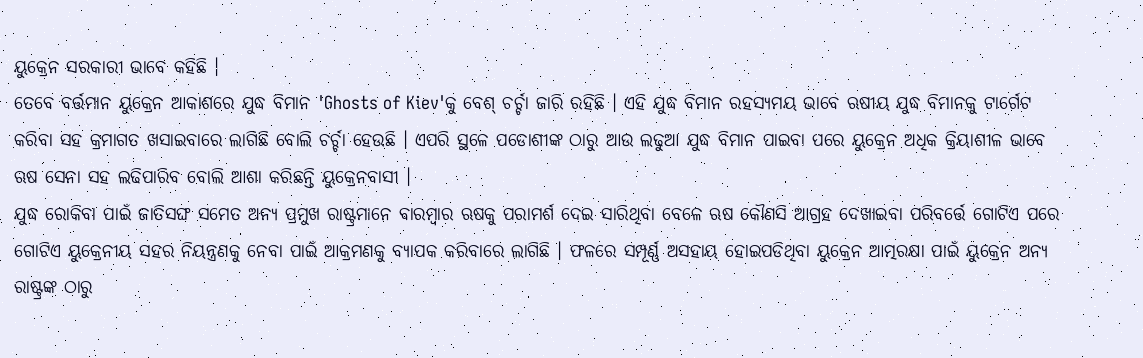ୟୁକ୍ରେନ ସରକାରୀ ଭାବେ କହିଛି ।
ତେବେ ବର୍ତ୍ତମାନ ୟୁକ୍ରେନ ଆକାଶରେ ଯୁଦ୍ଧ ବିମାନ 'Ghosts of Kiev'କୁ ବେଶ୍ ଚର୍ଚ୍ଚା ଜାରି ରହିଛି । ଏହି ଯୁଦ୍ଧ ବିମାନ ରହସ୍ୟମୟ ଭାବେ ଋଷୀୟ ଯୁଦ୍ଧ ବିମାନକୁ ଟାର୍ଗେଟ କରିବା ସହ କ୍ରମାଗତ ଖସାଇବାରେ ଲାଗିଛି ବୋଲି ଚର୍ଚ୍ଚା ହେଉଛି । ଏପରି ସ୍ଥଳେ ପଡୋଶୀଙ୍କ ଠାରୁ ଆଉ ଲଢୁଆ ଯୁଦ୍ଧ ବିମାନ ପାଇବା ପରେ ୟୁକ୍ରେନ ଅଧିକ କ୍ରିୟାଶୀଳ ଭାବେ ଋଷ ସେନା ସହ ଲଢିପାରିବ ବୋଲି ଆଶା କରିଛନ୍ତି ୟୁକ୍ରେନବାସୀ ।
ଯୁଦ୍ଧ ରୋକିବା ପାଇଁ ଜାତିସଙ୍ଘ ସମେତ ଅନ୍ୟ ପ୍ରମୁଖ ରାଷ୍ଟ୍ରମାନେ ବାରମ୍ବାର ଋଷକୁ ପରାମର୍ଶ ଦେଇ ସାରିଥିବା ବେଳେ ଋଷ କୌଣସି ଆଗ୍ରହ ଦେଖାଇବା ପରିବର୍ତ୍ତେ ଗୋଟିଏ ପରେ ଗୋଟିଏ ୟୁକ୍ରେନୀୟ ସହର ନିୟନ୍ତ୍ରଣକୁ ନେବା ପାଇଁ ଆକ୍ରମଣକୁ ବ୍ୟାପକ କରିବାରେ ଲାଗିଛି । ଫଳରେ ସମ୍ପୂର୍ଣ୍ଣ ଅସହାୟ ହୋଇପଡିଥିବା ୟୁକ୍ରେନ ଆତ୍ମରକ୍ଷା ପାଇଁ ୟୁକ୍ରେନ ଅନ୍ୟ ରାଷ୍ଟ୍ରଙ୍କ ଠାରୁ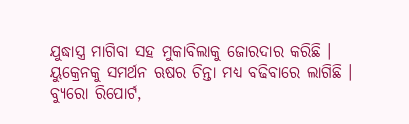ଯୁଦ୍ଧାସ୍ତ୍ର ମାଗିବା ସହ ମୁକାବିଲାକୁ ଜୋରଦାର କରିଛି । ୟୁକ୍ରେନକୁ ସମର୍ଥନ ଋଷର ଚିନ୍ତା ମଧ୍ୟ ବଢିବାରେ ଲାଗିଛି ।
ବ୍ୟୁରୋ ରିପୋର୍ଟ,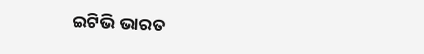ଇଟିଭି ଭାରତ